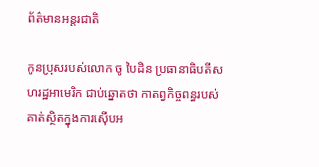ព័ត៌មានអន្តរជាតិ

កូនប្រុសរបស់លោក ចូ បៃដិន ប្រធានាធិបតីសហរដ្ឋអាមេរិក ជាប់ឆ្នោតថា កាតព្វកិច្ចពន្ធរបស់គាត់ស្ថិតក្នុងការស៊ើបអ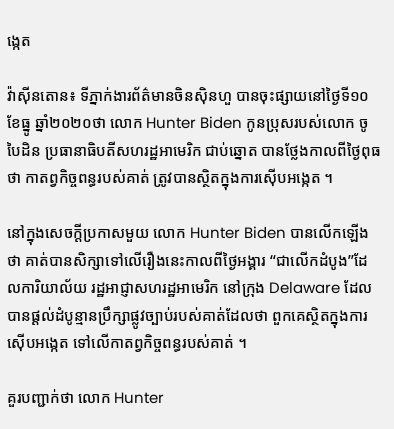ង្កេត

វ៉ាស៊ីនតោន៖ ទីភ្នាក់ងារព័ត៌មានចិនស៊ិនហួ បានចុះផ្សាយនៅថ្ងៃទី១០ ខែធ្នូ ឆ្នាំ២០២០ថា លោក Hunter Biden កូនប្រុសរបស់លោក ចូ បៃដិន ប្រធានាធិបតីសហរដ្ឋអាមេរិក ជាប់ឆ្នោត បានថ្លែងកាលពីថ្ងៃពុធថា កាតព្វកិច្ចពន្ធរបស់គាត់ ត្រូវបានស្ថិតក្នុងការស៊ើបអង្កេត ។

នៅក្នុងសេចក្តីប្រកាសមួយ លោក Hunter Biden បានលើកឡើងថា គាត់បានសិក្សាទៅលើរឿងនេះកាលពីថ្ងៃអង្គារ “ជាលើកដំបូង”ដែលការិយាល័យ រដ្ឋអាជ្ញាសហរដ្ឋអាមេរិក នៅក្រុង Delaware ដែលបានផ្តល់ដំបូន្មានប្រឹក្សាផ្លូវច្បាប់របស់គាត់ដែលថា ពួកគេស្ថិតក្នុងការស៊ើបអង្កេត ទៅលើកាតព្វកិច្ចពន្ធរបស់គាត់ ។

គួរបញ្ជាក់ថា លោក Hunter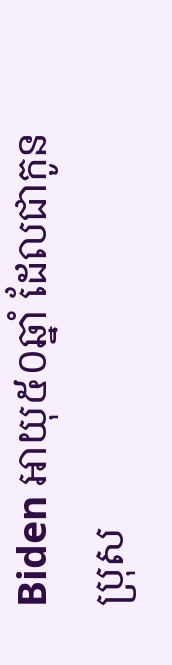Biden អាយុ៥០ឆ្នាំ ដែលជាកូនប្រុស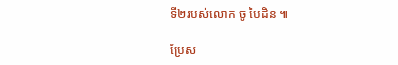ទី២របស់លោក ចូ បៃដិន ៕

ប្រែស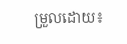ម្រួលដោយ៖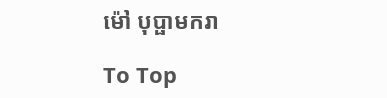ម៉ៅ បុប្ផាមករា

To Top